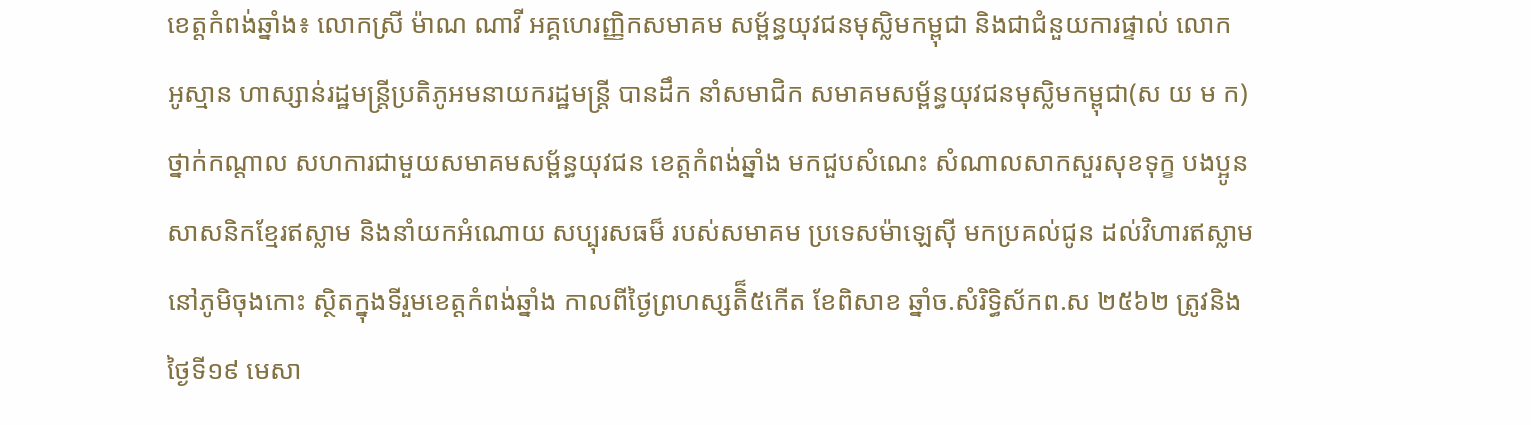ខេត្តកំពង់ឆ្នាំង៖ លោកស្រី ម៉ាណ ណាវី អគ្គហេរញ្ញិកសមាគម សម្ព័ន្ធយុវជនមុស្លិមកម្ពុជា និងជាជំនួយការផ្ទាល់ លោក
អូស្មាន ហាស្សាន់រដ្ឋមន្ត្រីប្រតិភូអមនាយករដ្ឋមន្ត្រី បានដឹក នាំសមាជិក សមាគមសម្ព័ន្ធយុវជនមុស្លិមកម្ពុជា(ស យ ម ក) ថ្នាក់កណ្តាល សហការជាមួយសមាគមសម្ព័ន្ធយុវជន ខេត្តកំពង់ឆ្នាំង មកជួបសំណេះ សំណាលសាកសួរសុខទុក្ខ បងប្អូនសាសនិកខ្មែរឥស្លាម និងនាំយកអំណោយ សប្បុរសធម៏ របស់សមាគម ប្រទេសម៉ាឡេស៊ី មកប្រគល់ជូន ដល់វិហារឥស្លាម នៅភូមិចុងកោះ ស្ថិតក្នុងទីរួមខេត្តកំពង់ឆ្នាំង កាលពីថ្ងៃព្រហស្សតិ៏៥កើត ខែពិសាខ ឆ្នាំច.សំរិទ្ធិស័កព.ស ២៥៦២ ត្រូវនិងថ្ងៃទី១៩ មេសា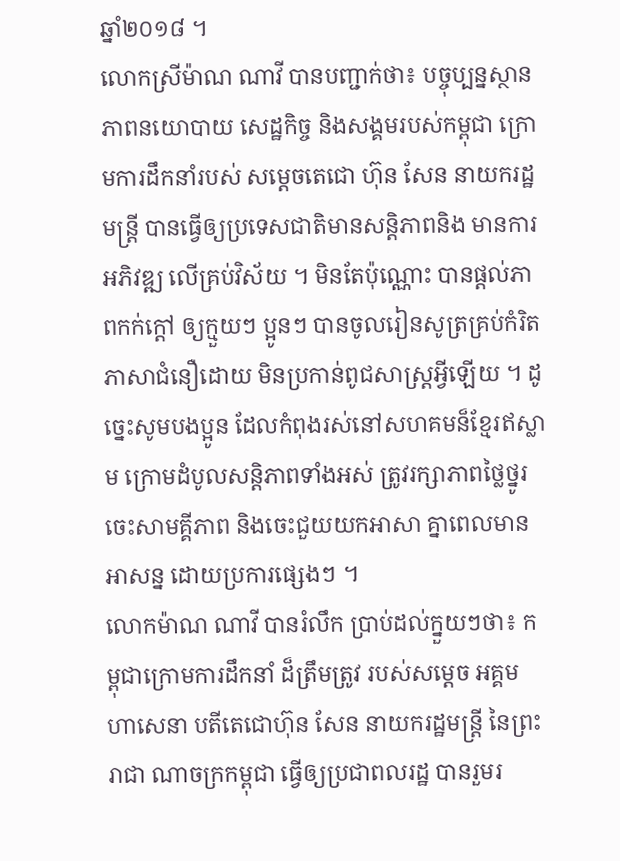ឆ្នាំ២០១៨ ។
លោកស្រីម៉ាណ ណាវី បានបញ្ជាក់ថា៖ បច្ចុប្បន្នស្ថានភាពនយោបាយ សេដ្ឋកិច្ច និងសង្គមរបស់កម្ពុជា ក្រោមការដឹកនាំរបស់ សម្តេចតេជោ ហ៊ុន សែន នាយករដ្ឋមន្ត្រី បានធ្វើឲ្យប្រទេសជាតិមានសន្តិភាពនិង មានការអភិវឌ្ឍ លើគ្រប់វិស័យ ។ មិនតែប៉ុណ្ណោះ បានផ្ដល់ភាពកក់ក្ដៅ ឲ្យក្មួយៗ ប្អូនៗ បានចូលរៀនសូត្រគ្រប់កំរិតភាសាជំនឿដោយ មិនប្រកាន់ពូជសាស្ដ្រអ្វីឡើយ ។ ដូច្នេះសូមបងប្អូន ដែលកំពុងរស់នៅសហគមន៏ខ្មែរឥស្លាម ក្រោមដំបូលសន្ដិភាពទាំងអស់ ត្រូវរក្សាភាពថ្លៃថ្នូរ ចេះសាមគី្គភាព និងចេះជួយយកអាសា គ្នាពេលមានអាសន្ន ដោយប្រការផ្សេងៗ ។
លោកម៉ាណ ណាវី បានរំលឹក ប្រាប់ដល់ក្នួយៗថា៖ កម្ពុជាក្រោមការដឹកនាំ ដ៏ត្រឹមត្រូវ របស់សម្ដេច អគ្គម ហាសេនា បតីតេជោហ៊ុន សែន នាយករដ្ឋមន្ដ្រី នៃព្រះរាជា ណាចក្រកម្ពុជា ធ្វើឲ្យប្រជាពលរដ្ឋ បានរួមរ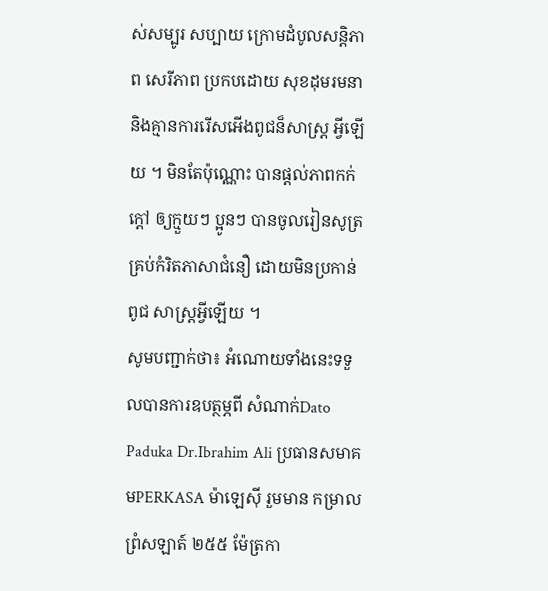ស់សម្បូរ សប្បាយ ក្រោមដំបូលសន្តិភាព សេរីភាព ប្រកបដោយ សុខដុមរមនា និងគ្មានការរើសអើងពូជន៏សាស្ដ្រ អ្វីឡើយ ។ មិនតែប៉ុណ្ណោះ បានផ្ដល់ភាពកក់ក្ដៅ ឲ្យក្មួយៗ ប្អូនៗ បានចូលរៀនសូត្រគ្រប់កំរិតភាសាជំនឿ ដោយមិនប្រកាន់ ពូជ សាស្ដ្រអ្វីឡើយ ។
សូមបញ្ជាក់ថា៖ អំណោយទាំងនេះទទួលបានការឧបត្ថម្ភពី សំណាក់Dato Paduka Dr.Ibrahim Ali ប្រធានសមាគមPERKASA ម៉ាឡេស៊ី រួមមាន កម្រាលព្រំសឡាត៍ ២៥៥ ម៉ែត្រកា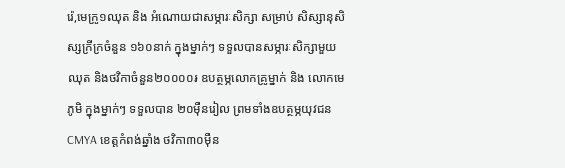រ៉េ,មេក្រូ១ឈុត និង អំណោយជាសម្ភារៈសិក្សា សម្រាប់ សិស្សានុសិស្សក្រីក្រចំនួន ១៦០នាក់ ក្នុងម្នាក់ៗ ទទួលបានសម្ភារៈសិក្សាមួយឈុត និងថវិកាចំនួន២០០០០៛ ឧបត្ថម្ភលោកគ្រូម្នាក់ និង លោកមេភូមិ ក្នុងម្នាក់ៗ ទទួលបាន ២០ម៉ឺនរៀល ព្រមទាំងឧបត្ថម្ភយុវជន CMYA ខេត្តកំពង់ឆ្នាំង ថវិកា៣០ម៉ឺន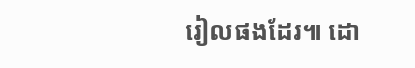រៀលផងដែរ៕ ដោ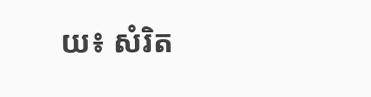យ៖ សំរិត